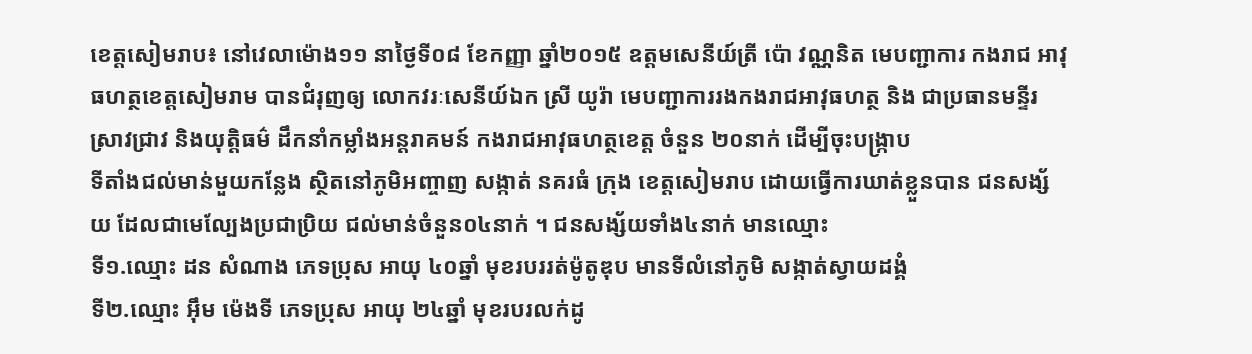ខេត្តសៀមរាប៖ នៅវេលាម៉ោង១១ នាថ្ងៃទី០៨ ខែកញ្ញា ឆ្នាំ២០១៥ ឧត្តមសេនីយ៍ត្រី ប៉ោ វណ្ណនិត មេបញ្ជាការ កងរាជ អាវុធហត្ថខេត្តសៀមរាម បានជំរុញឲ្យ លោកវរៈសេនីយ៍ឯក ស្រី យូរ៉ា មេបញ្ជាការរងកងរាជអាវុធហត្ថ និង ជាប្រធានមន្ទីរស្រាវជ្រាវ និងយុត្តិធម៌ ដឹកនាំកម្លាំងអន្តរាគមន៍ កងរាជអាវុធហត្ថខេត្ត ចំនួន ២០នាក់ ដើម្បីចុះបង្រ្កាប
ទីតាំងជល់មាន់មួយកន្លែង ស្ថិតនៅភូមិអញ្ចាញ សង្កាត់ នគរធំ ក្រុង ខេត្តសៀមរាប ដោយធ្វើការឃាត់ខ្លួនបាន ជនសង្ស័យ ដែលជាមេល្បែងប្រជាប្រិយ ជល់មាន់ចំនួន០៤នាក់ ។ ជនសង្ស័យទាំង៤នាក់ មានឈ្មោះ
ទី១.ឈ្មោះ ដន សំណាង ភេទប្រុស អាយុ ៤០ឆ្នាំ មុខរបររត់ម៉ូតូឌុប មានទីលំនៅភូមិ សង្កាត់ស្វាយដង្គំ
ទី២.ឈ្មោះ អ៊ឹម ម៉េងទី ភេទប្រុស អាយុ ២៤ឆ្នាំ មុខរបរលក់ដូ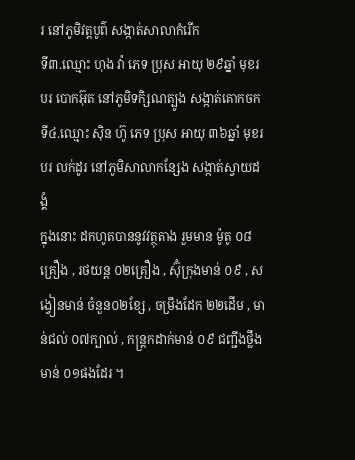រ នៅភូមិវត្តបូព៌ សង្កាត់សាលាកំរើក
ទី៣.ឈ្មោះ ហុង វ៉ា ភេទ ប្រុស អាយុ ២៩ឆ្នាំ មុខរបរ បោកអ៊ុត នៅភូមិទកិ្សណត្បូង សង្កាត់គោកចក
ទី៤.ឈ្មោះ ស៊ិន ហ៊ូ ភេទ ប្រុស អាយុ ៣៦ឆ្នាំ មុខរបរ លក់ដូរ នៅភូមិសាលាកន្សែង សង្កាត់ស្វាយដង្គំ
ក្នុងនោះ ដកហូតបាននូវវត្ថុតាង រួមមាន ម៉ូតូ ០៨គ្រឿង , រថយន្ត ០២គ្រឿង , ស៊ុំក្រុងមាន់ ០៩ , សង្វៀនមាន់ ចំនួន០២ខ្សែ , ចម្រឹងដែក ២២ដើម , មាន់ជល់ ០៧ក្បាល់ , កន្ត្រកដាក់មាន់ ០៩ ជញ្ជីងថ្លឹងមាន់ ០១ផងដែរ ។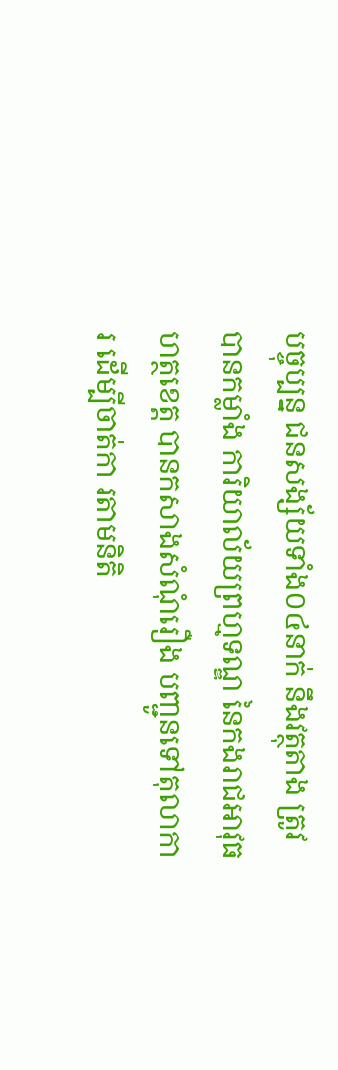បច្ចុប្បន្ន ជនសង្ស័យទាំង០៤នាក់ នឹងវត្ថុតាង ត្រូវបានកម្លាំង ការិយាល័យព្រហ្មទណ្ឌ នៃកងរាជអាវុធហត្ថខេត្ត បានកសាងសំណុំរឿង បញ្ជូនទៅតុលាការ ដើម្បីចាត់កា រតាមនិតិ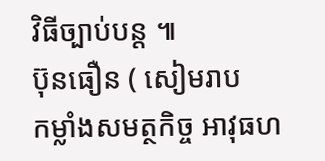វិធីច្បាប់បន្ត ៕
ប៊ុនធឿន ( សៀមរាប
កម្លាំងសមត្ថកិច្ច អាវុធហ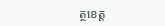ត្ថខេត្ត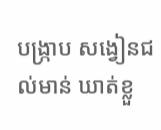បង្រ្កាប សង្វៀនជល់មាន់ ឃាត់ខ្លួ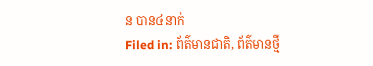ន បាន៤នាក់
Filed in: ព័ត៌មានជាតិ, ព័ត៌មានថ្មី